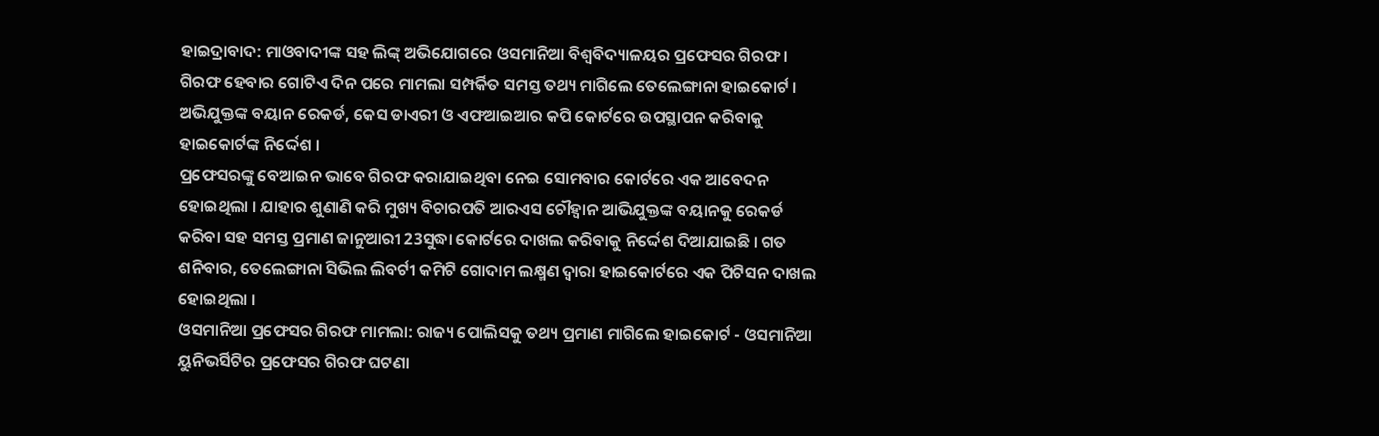ହାଇଦ୍ରାବାଦ: ମାଓବାଦୀଙ୍କ ସହ ଲିଙ୍କ୍ ଅଭିଯୋଗରେ ଓସମାନିଆ ବିଶ୍ବବିଦ୍ୟାଳୟର ପ୍ରଫେସର ଗିରଫ । ଗିରଫ ହେବାର ଗୋଟିଏ ଦିନ ପରେ ମାମଲା ସମ୍ପର୍କିତ ସମସ୍ତ ତଥ୍ୟ ମାଗିଲେ ତେଲେଙ୍ଗାନା ହାଇକୋର୍ଟ । ଅଭିଯୁକ୍ତଙ୍କ ବୟାନ ରେକର୍ଡ, କେସ ଡାଏରୀ ଓ ଏଫଆଇଆର କପି କୋର୍ଟରେ ଉପସ୍ଥାପନ କରିବାକୁ ହାଇକୋର୍ଟଙ୍କ ନିର୍ଦ୍ଦେଶ ।
ପ୍ରଫେସରଙ୍କୁ ବେଆଇନ ଭାବେ ଗିରଫ କରାଯାଇଥିବା ନେଇ ସୋମବାର କୋର୍ଟରେ ଏକ ଆବେଦନ ହୋଇଥିଲା । ଯାହାର ଶୁଣାଣି କରି ମୁଖ୍ୟ ବିଚାରପତି ଆରଏସ ଚୌହ୍ବାନ ଆଭିଯୁକ୍ତଙ୍କ ବୟାନକୁ ରେକର୍ଡ କରିବା ସହ ସମସ୍ତ ପ୍ରମାଣ ଜାନୁଆରୀ 23ସୁଦ୍ଧା କୋର୍ଟରେ ଦାଖଲ କରିବାକୁ ନିର୍ଦ୍ଦେଶ ଦିଆଯାଇଛି । ଗତ ଶନିବାର, ତେଲେଙ୍ଗାନା ସିଭିଲ ଲିବର୍ଟୀ କମିଟି ଗୋଦାମ ଲକ୍ଷ୍ମଣ ଦ୍ବାରା ହାଇକୋର୍ଟରେ ଏକ ପିଟିସନ ଦାଖଲ ହୋଇଥିଲା ।
ଓସମାନିଆ ପ୍ରଫେସର ଗିରଫ ମାମଲା: ରାଜ୍ୟ ପୋଲିସକୁ ତଥ୍ୟ ପ୍ରମାଣ ମାଗିଲେ ହାଇକୋର୍ଟ - ଓସମାନିଆ ୟୁନିଭର୍ସିଟିର ପ୍ରଫେସର ଗିରଫ ଘଟଣା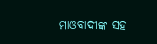ମାଓବାଦୀଙ୍କ ସହ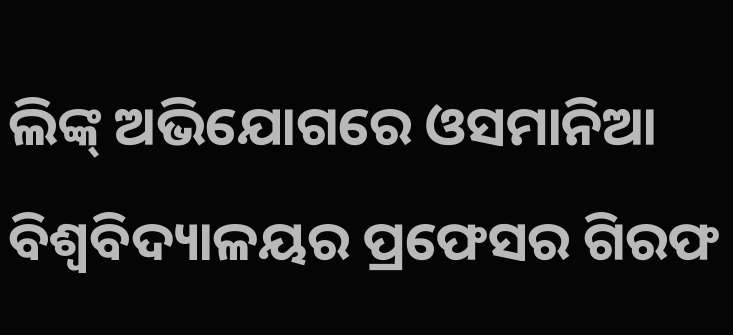ଲିଙ୍କ୍ ଅଭିଯୋଗରେ ଓସମାନିଆ ବିଶ୍ବବିଦ୍ୟାଳୟର ପ୍ରଫେସର ଗିରଫ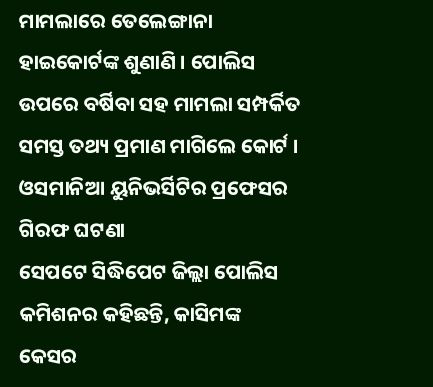ମାମଲାରେ ତେଲେଙ୍ଗାନା ହାଇକୋର୍ଟଙ୍କ ଶୁଣାଣି । ପୋଲିସ ଉପରେ ବର୍ଷିବା ସହ ମାମଲା ସମ୍ପର୍କିତ ସମସ୍ତ ତଥ୍ୟ ପ୍ରମାଣ ମାଗିଲେ କୋର୍ଟ ।
ଓସମାନିଆ ୟୁନିଭର୍ସିଟିର ପ୍ରଫେସର ଗିରଫ ଘଟଣା
ସେପଟେ ସିଦ୍ଧିପେଟ ଜିଲ୍ଲା ପୋଲିସ କମିଶନର କହିଛନ୍ତି, କାସିମଙ୍କ କେସର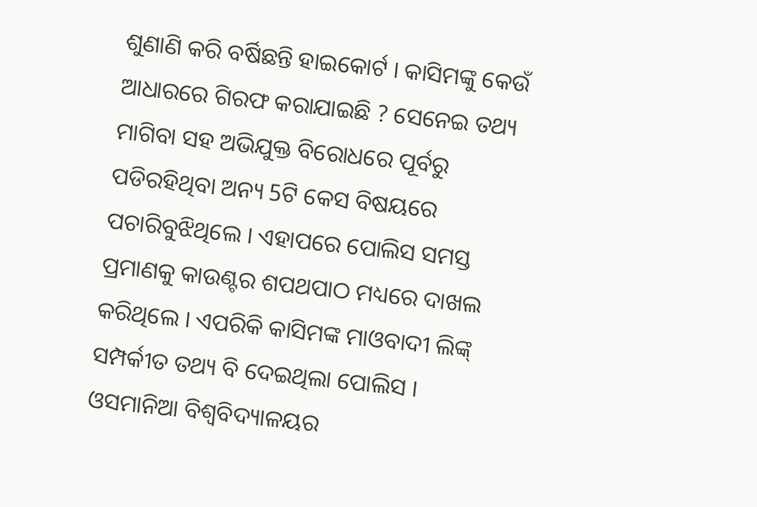ଶୁଣାଣି କରି ବର୍ଷିଛନ୍ତି ହାଇକୋର୍ଟ । କାସିମଙ୍କୁ କେଉଁ ଆଧାରରେ ଗିରଫ କରାଯାଇଛି ? ସେନେଇ ତଥ୍ୟ ମାଗିବା ସହ ଅଭିଯୁକ୍ତ ବିରୋଧରେ ପୂର୍ବରୁ ପଡିରହିଥିବା ଅନ୍ୟ 5ଟି କେସ ବିଷୟରେ ପଚାରିବୁଝିଥିଲେ । ଏହାପରେ ପୋଲିସ ସମସ୍ତ ପ୍ରମାଣକୁ କାଉଣ୍ଟର ଶପଥପାଠ ମଧ୍ୟରେ ଦାଖଲ କରିଥିଲେ । ଏପରିକି କାସିମଙ୍କ ମାଓବାଦୀ ଲିଙ୍କ୍ ସମ୍ପର୍କୀତ ତଥ୍ୟ ବି ଦେଇଥିଲା ପୋଲିସ ।
ଓସମାନିଆ ବିଶ୍ବବିଦ୍ୟାଳୟର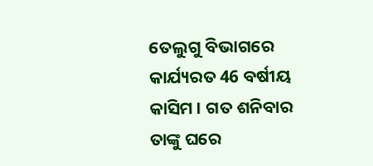ତେଲୁଗୁ ବିଭାଗରେ କାର୍ଯ୍ୟରତ 46 ବର୍ଷୀୟ କାସିମ । ଗତ ଶନିବାର ତାଙ୍କୁ ଘରେ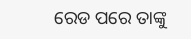ରେଡ ପରେ ତାଙ୍କୁ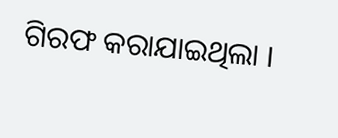ଗିରଫ କରାଯାଇଥିଲା ।